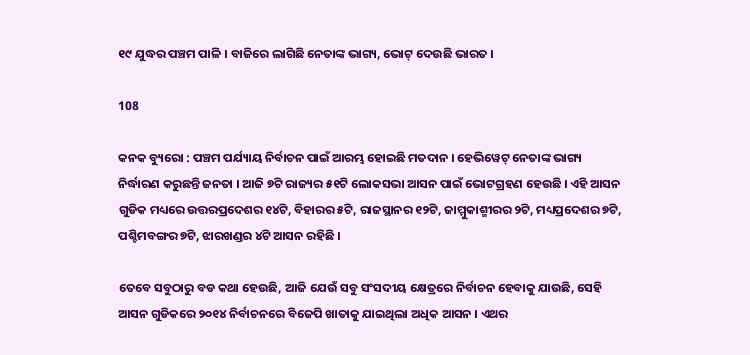୧୯ ଯୁଦ୍ଧର ପଞ୍ଚମ ପାଳି । ବାଜିରେ ଲାଗିଛି ନେତାଙ୍କ ଭାଗ୍ୟ, ଭୋଟ୍ ଦେଉଛି ଭାରତ ।

108

କନକ ବ୍ୟୁରୋ : ପଞ୍ଚମ ପର୍ଯ୍ୟାୟ ନିର୍ବାଚନ ପାଇଁ ଆରମ୍ଭ ହୋଇଛି ମତଦାନ । ହେଭିୱେଟ୍ ନେତାଙ୍କ ଭାଗ୍ୟ ନିର୍ଦ୍ଧାରଣ କରୁଛନ୍ତି ଜନତା । ଆଜି ୭ଟି ରାଜ୍ୟର ୫୧ଟି ଲୋକସଭା ଆସନ ପାଇଁ ଭୋଟଗ୍ରହଣ ହେଉଛି । ଏହି ଆସନ ଗୁଡିକ ମଧ୍ୟରେ ଉତ୍ତରପ୍ରଦେଶର ୧୪ଟି, ବିହାରର ୫ଟି, ରାଜସ୍ଥାନର ୧୨ଟି, ଜାମ୍ମୁକାଶ୍ମୀରର ୨ଟି, ମଧ୍ୟପ୍ରଦେଶର ୭ଟି, ପଶ୍ଚିମବଙ୍ଗର ୭ଟି, ଝାରଖଣ୍ଡର ୪ଟି ଆସନ ରହିଛି ।

ତେବେ ସବୁଠାରୁ ବଡ କଥା ହେଉଛି, ଆଜି ଯେଉଁ ସବୁ ସଂସଦୀୟ କ୍ଷେତ୍ରରେ ନିର୍ବାଚନ ହେବାକୁ ଯାଉଛି, ସେହି ଆସନ ଗୁଡିକରେ ୨୦୧୪ ନିର୍ବାଚନରେ ବିଜେପି ଖାତାକୁ ଯାଇଥିଲା ଅଧିକ ଆସନ । ଏଥର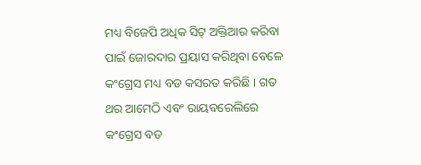ମଧ୍ୟ ବିଜେପି ଅଧିକ ସିଟ୍ ଅକ୍ତିଆର କରିବା ପାଇଁ ଜୋରଦାର ପ୍ରୟାସ କରିଥିବା ବେଳେ କଂଗ୍ରେସ ମଧ୍ୟ ବଡ କସରତ କରିଛି । ଗତ ଥର ଆମେଠି ଏବଂ ରାୟବରେଲିରେ କଂଗ୍ରେସ ବଡ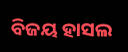ବିଜୟ ହାସଲ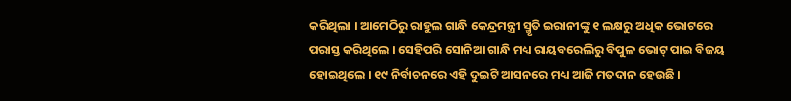କରିଥିଲା । ଆମେଠିରୁ ରାହୁଲ ଗାନ୍ଧି କେନ୍ଦ୍ରମନ୍ତ୍ରୀ ସ୍ମୃତି ଇରାନୀଙ୍କୁ ୧ ଲକ୍ଷରୁ ଅଧିକ ଭୋଟରେ ପରାସ୍ତ କରିଥିଲେ । ସେହିପରି ସୋନିଆ ଗାନ୍ଧି ମଧ୍ୟ ରାୟବରେଲିରୁ ବିପୁଳ ଭୋଟ୍ ପାଇ ବିଜୟ ହୋଇଥିଲେ । ୧୯ ନିର୍ବାଚନରେ ଏହି ଦୁଇଟି ଆସନରେ ମଧ୍ୟ ଆଜି ମତଦାନ ହେଉଛି ।